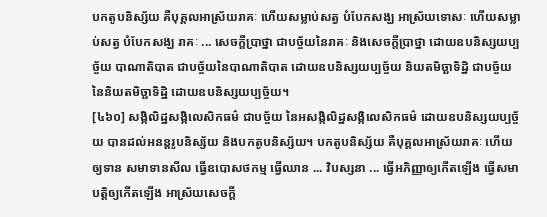បកតូបនិស្ស័យ គឺបុគ្គលអាស្រ័យរាគៈ ហើយសម្លាប់សត្វ បំបែកសង្ឃ អាស្រ័យទោសៈ ហើយសម្លាប់សត្វ បំបែកសង្ឃ រាគៈ ... សេចក្តីប្រាថ្នា ជាបច្ច័យនៃរាគៈ និងសេចក្តីប្រាថ្នា ដោយឧបនិស្សយប្បច្ច័យ បាណាតិបាត ជាបច្ច័យនៃបាណាតិបាត ដោយឧបនិស្សយប្បច្ច័យ និយតមិច្ឆាទិដ្ឋិ ជាបច្ច័យនៃនិយតមិច្ឆាទិដ្ឋិ ដោយឧបនិស្សយប្បច្ច័យ។
[៤៦០] សង្កិលិដ្ឋសង្កិលេសិកធម៌ ជាបច្ច័យ នៃអសង្កិលិដ្ឋសង្កិលេសិកធម៌ ដោយឧបនិស្សយប្បច្ច័យ បានដល់អនន្តរូបនិស្ស័យ និងបកតូបនិស្ស័យ។ បកតូបនិស្ស័យ គឺបុគ្គលអាស្រ័យរាគៈ ហើយឲ្យទាន សមាទានសីល ធ្វើឧបោសថកម្ម ធ្វើឈាន ... វិបស្សនា ... ធ្វើអភិញ្ញាឲ្យកើតឡើង ធ្វើសមាបត្តិឲ្យកើតឡើង អាស្រ័យសេចក្តី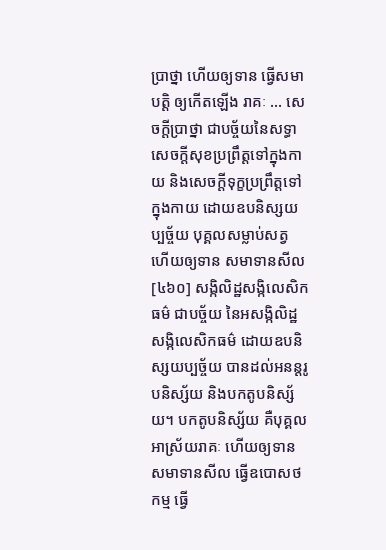ប្រាថ្នា ហើយឲ្យទាន ធ្វើសមាបត្តិ ឲ្យកើតឡើង រាគៈ ... សេចក្តីប្រាថ្នា ជាបច្ច័យនៃសទ្ធា សេចក្តីសុខប្រព្រឹត្តទៅក្នុងកាយ និងសេចក្តីទុក្ខប្រព្រឹត្តទៅក្នុងកាយ ដោយឧបនិស្សយប្បច្ច័យ បុគ្គលសម្លាប់សត្វ ហើយឲ្យទាន សមាទានសីល
[៤៦០] សង្កិលិដ្ឋសង្កិលេសិកធម៌ ជាបច្ច័យ នៃអសង្កិលិដ្ឋសង្កិលេសិកធម៌ ដោយឧបនិស្សយប្បច្ច័យ បានដល់អនន្តរូបនិស្ស័យ និងបកតូបនិស្ស័យ។ បកតូបនិស្ស័យ គឺបុគ្គលអាស្រ័យរាគៈ ហើយឲ្យទាន សមាទានសីល ធ្វើឧបោសថកម្ម ធ្វើ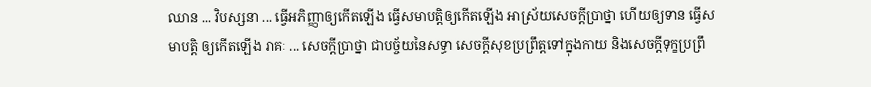ឈាន ... វិបស្សនា ... ធ្វើអភិញ្ញាឲ្យកើតឡើង ធ្វើសមាបត្តិឲ្យកើតឡើង អាស្រ័យសេចក្តីប្រាថ្នា ហើយឲ្យទាន ធ្វើសមាបត្តិ ឲ្យកើតឡើង រាគៈ ... សេចក្តីប្រាថ្នា ជាបច្ច័យនៃសទ្ធា សេចក្តីសុខប្រព្រឹត្តទៅក្នុងកាយ និងសេចក្តីទុក្ខប្រព្រឹ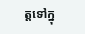ត្តទៅក្នុ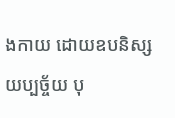ងកាយ ដោយឧបនិស្សយប្បច្ច័យ បុ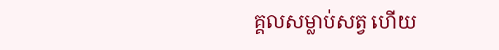គ្គលសម្លាប់សត្វ ហើយ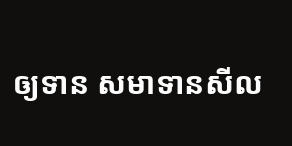ឲ្យទាន សមាទានសីល